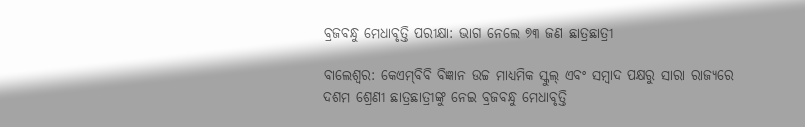ବ୍ରଜବନ୍ଧୁ ମେଧାବୃତ୍ତି ପରୀକ୍ଷା: ଭାଗ ନେଲେ ୭୩ ଜଣ ଛାତ୍ରଛାତ୍ରୀ

ବାଲେଶ୍ବର: କେଏମ୍‌ବିବି ବିଜ୍ଞାନ ଉଚ୍ଚ ମାଧ୍ୟମିକ ସ୍କୁଲ୍‌ ଏବଂ ସମ୍ବାଦ ପକ୍ଷରୁ ସାରା ରାଜ୍ୟରେ ଦଶମ ଶ୍ରେଣୀ ଛାତ୍ରଛାତ୍ରୀଙ୍କୁ ନେଇ ବ୍ରଜବନ୍ଧୁ ମେଧାବୃତ୍ତି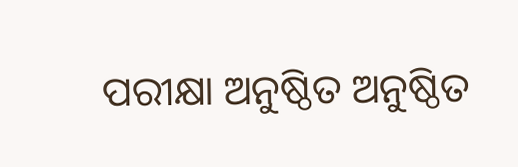ପରୀକ୍ଷା ଅନୁଷ୍ଠିତ ଅନୁଷ୍ଠିତ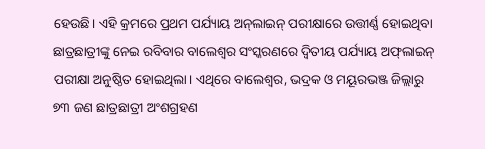ହେଉଛି। ଏହି କ୍ରମରେ ପ୍ରଥମ ପର୍ଯ୍ୟାୟ ଅନ୍‌ଲାଇନ୍‌ ପରୀକ୍ଷାରେ ଉତ୍ତୀର୍ଣ୍ଣ ହୋଇଥିବା ଛାତ୍ରଛାତ୍ରୀଙ୍କୁ ନେଇ ରବିବାର ବାଲେଶ୍ବର ସଂସ୍କରଣରେ ଦ୍ବିତୀୟ ପର୍ଯ୍ୟାୟ ଅଫ୍‌ଲାଇନ୍‌ ପରୀକ୍ଷା ଅନୁଷ୍ଠିତ ହୋଇଥିଲା। ଏଥିରେ ବାଲେଶ୍ବର, ଭଦ୍ରକ ଓ ମୟୂରଭଞ୍ଜ ଜିଲ୍ଲାରୁ ୭୩ ଜଣ ଛାତ୍ରଛାତ୍ରୀ ଅଂଶଗ୍ରହଣ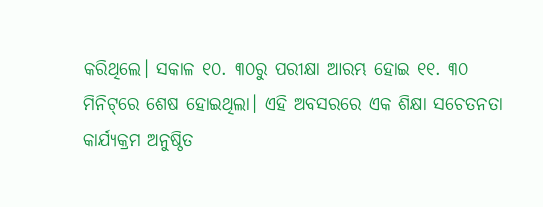କରିଥିଲେ। ସକାଳ ୧୦. ୩୦ରୁ ପରୀକ୍ଷା ଆରମ୍ଭ ହୋଇ ୧୧. ୩୦ ମିନିଟ୍‌ରେ ଶେ‌ଷ ହୋଇଥିଲା। ଏହି ଅବସରରେ ଏକ ଶିକ୍ଷା ସଚେତନତା କାର୍ଯ୍ୟକ୍ରମ ଅନୁଷ୍ଠିତ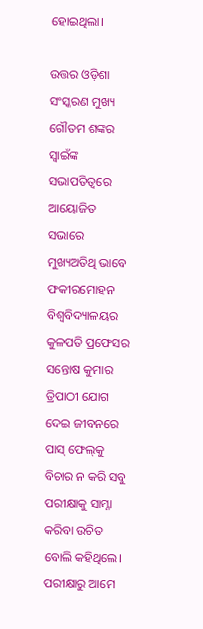ହୋଇଥିଲା।

ଉତ୍ତର ଓଡ଼ିଶା ସଂସ୍କରଣ ମୁଖ୍ୟ ଗୌତମ ଶଙ୍କର ସ୍ବାଇଁଙ୍କ ସଭାପତିତ୍ବରେ ଆୟୋଜିତ ସଭାରେ ମୁଖ୍ୟଅତିଥି ଭାବେ ଫକୀରମୋହନ ବିଶ୍ବବିଦ୍ୟାଳୟର କୁଳପତି ପ୍ରଫେସର ସନ୍ତୋ‌ଷ କୁମାର ତ୍ରିପାଠୀ ଯୋଗ ଦେଇ ଜୀବନରେ ପାସ୍‌ ଫେଲ୍‌କୁ ବିଚାର ନ କରି ସବୁ ପରୀକ୍ଷାକୁ ସାମ୍ନା କରିବା ଉଚିତ ବୋଲି କହିଥିଲେ। ପରୀକ୍ଷାରୁ ଆମେ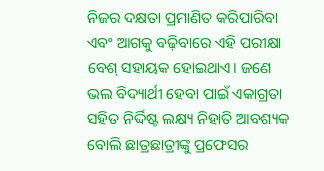ନିଜର ଦକ୍ଷତା ପ୍ରମାଣିତ କରିପାରିବା ଏବଂ ଆଗକୁ ବଢ଼ିବାରେ ଏହି ପରୀକ୍ଷା ବେଶ୍‌ ସହାୟକ ହୋଇଥାଏ। ଜଣେ ଭଲ ବିଦ୍ୟାର୍ଥୀ ହେବା ପାଇଁ ଏକାଗ୍ରତା ସହିତ ନିର୍ଦ୍ଦିଷ୍ଟ ଲକ୍ଷ୍ୟ ନିହାତି ଆବଶ୍ୟକ ବୋଲି ଛାତ୍ରଛାତ୍ରୀଙ୍କୁ ପ୍ରଫେସର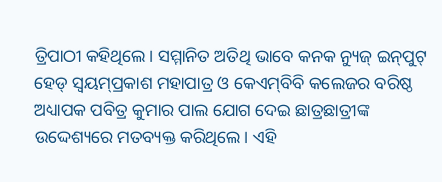ତ୍ରିପାଠୀ କହିଥିଲେ। ସମ୍ମାନିତ ଅତିଥି ଭାବେ କନକ ନ୍ୟୁଜ୍‌ ଇନ୍‌ପୁଟ୍‌ ହେଡ୍‌ ସ୍ବୟମ୍‌ପ୍ରକାଶ ମହାପାତ୍ର ଓ କେଏମ୍‌ବିବି କଲେଜର ବରିଷ୍ଠ ଅଧ୍ୟାପକ ପବିତ୍ର କୁମାର ପାଲ ଯୋଗ ଦେଇ ଛାତ୍ରଛାତ୍ରୀଙ୍କ ଉଦ୍ଦେଶ୍ୟରେ ମତବ୍ୟକ୍ତ କରିଥିଲେ। ଏହି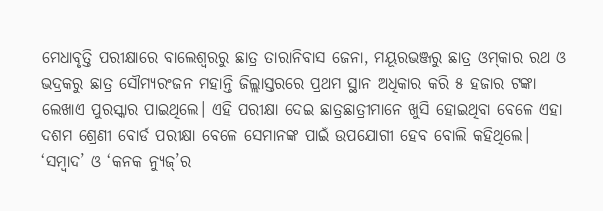ମେଧାବୃତ୍ତି ପରୀକ୍ଷାରେ ବାଲେଶ୍ବରରୁ ଛାତ୍ର ତାରାନିବାସ ଜେନା, ମୟୂରଭଞ୍ଜରୁ ଛାତ୍ର ଓମ୍‌କାର ରଥ ଓ ଭଦ୍ରକରୁ ଛାତ୍ର ସୌମ୍ୟରଂଜନ ମହାନ୍ତି ଜିଲ୍ଲାସ୍ତରରେ ପ୍ରଥମ ସ୍ଥାନ ଅଧିକାର କରି ୫ ହଜାର ଟଙ୍କା ଲେଖାଏ ପୁରସ୍କାର ପାଇଥିଲେ। ଏହି ପରୀକ୍ଷା ଦେଇ ଛାତ୍ରଛାତ୍ରୀମାନେ ଖୁସି ହୋଇଥିବା ବେଳେ ଏହା ଦଶମ ଶ୍ରେଣୀ ବୋର୍ଡ ପରୀକ୍ଷା ବେଳେ ସେମାନଙ୍କ ପାଇଁ ଉପଯୋଗୀ ହେବ ବୋଲି କହିଥିଲେ। ‘ସମ୍ବାଦ’ ଓ ‘କନକ ନ୍ୟୁଜ୍‌’ର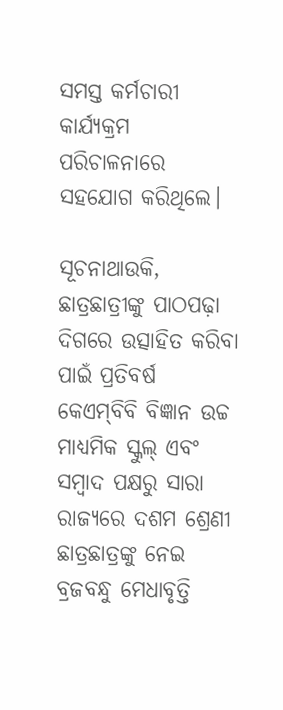ସମସ୍ତ କର୍ମଚାରୀ କାର୍ଯ୍ୟକ୍ରମ ପରିଚାଳନା‌ରେ ସହଯୋଗ କରିଥିଲେ।

ସୂଚନାଥାଉକି, ଛାତ୍ରଛାତ୍ରୀଙ୍କୁ ପାଠପଢ଼ା ଦିଗରେ ଉତ୍ସାହିତ କରିବା ପାଇଁ ପ୍ରତିବର୍ଷ କେଏମ୍‌ବିବି ବିଜ୍ଞାନ ଉଚ୍ଚ ମାଧ୍ୟମିକ ସ୍କୁଲ୍‌ ଏବଂ ସମ୍ବାଦ ପକ୍ଷରୁ ସାରା ରାଜ୍ୟରେ ଦଶମ ଶ୍ରେଣୀ ଛାତ୍ରଛାତ୍ରଙ୍କୁ ନେଇ ବ୍ରଜବନ୍ଧୁ ମେଧାବୃତ୍ତି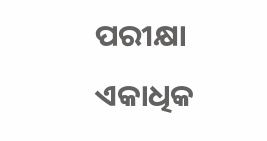ପରୀକ୍ଷା ଏକାଧିକ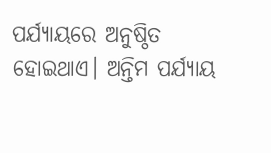ପର୍ଯ୍ୟାୟରେ ଅନୁଷ୍ଠିତ ହୋଇଥାଏ। ଅନ୍ତିମ ପର୍ଯ୍ୟାୟ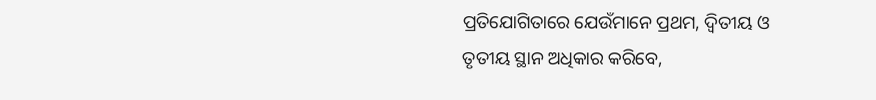ପ୍ରତିଯୋଗିତାରେ ଯେଉଁମାନେ ପ୍ରଥମ, ଦ୍ବିତୀୟ ଓ ତୃତୀୟ ସ୍ଥାନ ଅଧିକାର କରିବେ,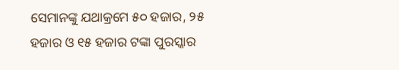ସେମାନଙ୍କୁ ଯଥାକ୍ରମେ ୫୦ ହଜାର, ୨୫ ହଜାର ଓ ୧୫ ହଜାର ଟଙ୍କା ପୁରସ୍କାର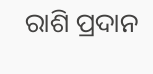ରାଶି ପ୍ରଦାନ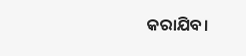କରାଯିବ।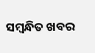ସମ୍ବନ୍ଧିତ ଖବର